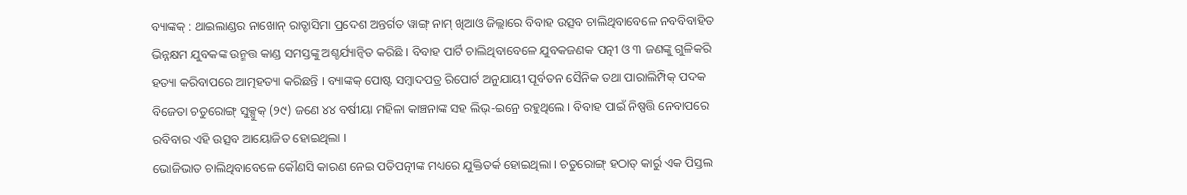ବ୍ୟାଙ୍କକ୍ : ଥାଇଲାଣ୍ଡର ନାଖୋନ୍ ରାତ୍ଚାସିମା ପ୍ରଦେଶ ଅନ୍ତର୍ଗତ ୱାଙ୍ଗ୍ ନାମ୍ ଖିଆଓ ଜିଲ୍ଲାରେ ବିବାହ ଉତ୍ସବ ଚାଲିଥିବାବେଳେ ନବବିବାହିତ ଭିନ୍ନକ୍ଷମ ଯୁବକଙ୍କ ଉନ୍ମତ୍ତ କାଣ୍ଡ ସମସ୍ତଙ୍କୁ ଅଶ୍ଚର୍ଯ୍ୟାନ୍ୱିତ କରିଛି । ବିବାହ ପାର୍ଟି ଚାଲିଥିବାବେଳେ ଯୁବକଜଣକ ପତ୍ନୀ ଓ ୩ ଜଣଙ୍କୁ ଗୁଳିକରି ହତ୍ୟା କରିବାପରେ ଆତ୍ମହତ୍ୟା କରିଛନ୍ତି । ବ୍ୟାଙ୍କକ୍ ପୋଷ୍ଟ ସମ୍ବାଦପତ୍ର ରିପୋର୍ଟ ଅନୁଯାୟୀ ପୂର୍ବତନ ସୈନିକ ତଥା ପାରାଲିମ୍ପିକ୍ ପଦକ ବିଜେତା ଚତୁରୋଙ୍ଗ୍ ସୁକ୍ସୁକ୍ (୨୯) ଜଣେ ୪୪ ବର୍ଷୀୟା ମହିଳା କାଞ୍ଚନାଙ୍କ ସହ ଲିଭ୍-ଇନ୍ରେ ରହୁଥିଲେ । ବିବାହ ପାଇଁ ନିଷ୍ପତ୍ତି ନେବାପରେ ରବିବାର ଏହି ଉତ୍ସବ ଆୟୋଜିତ ହୋଇଥିଲା ।
ଭୋଜିଭାତ ଚାଲିଥିବାବେଳେ କୌଣସି କାରଣ ନେଇ ପତିପତ୍ନୀଙ୍କ ମଧ୍ୟରେ ଯୁକ୍ତିତର୍କ ହୋଇଥିଲା । ଚତୁରୋଙ୍ଗ୍ ହଠାତ୍ କାର୍ରୁ ଏକ ପିସ୍ତଲ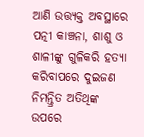ଆଣି ଉତ୍ତ୍ୟକ୍ତ ଅବସ୍ଥାରେ ପତ୍ନୀ କାଞ୍ଚନା, ଶାଶୁ ଓ ଶାଳୀଙ୍କୁ ଗୁଳିକରି ହତ୍ୟା କରିବାପରେ ଦୁଇଜଣ ନିମନ୍ତ୍ରିତ ଅତିଥିଙ୍କ ଉପରେ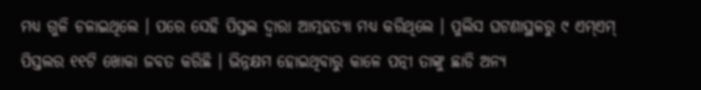ମଧ୍ୟ ଗୁଳି ଚଳାଇଥିଲେ । ପରେ ସେହି ପିସ୍ତଲ ଦ୍ୱାରା ଆତ୍ମହତ୍ୟା ମଧ୍ୟ କରିଥିଲେ । ପୁଲିସ ଘଟଣାସ୍ଥଳରୁ ୯ ଏମ୍ଏମ୍ ପିସ୍ତଲର ୧୧ଟି ଖୋକା ଜବତ କରିଛି । ଭିନ୍ନକ୍ଷମ ହୋଇଥିବାରୁ କାଳେ ପତ୍ନୀ ତାଙ୍କୁ ଛାଡି ଅନ୍ୟ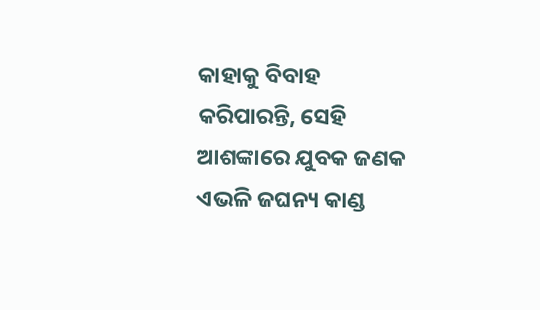କାହାକୁ ବିବାହ କରିପାରନ୍ତି, ସେହି ଆଶଙ୍କାରେ ଯୁବକ ଜଣକ ଏଭଳି ଜଘନ୍ୟ କାଣ୍ଡ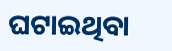ଘଟାଇଥିବା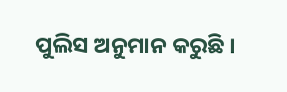ପୁଲିସ ଅନୁମାନ କରୁଛି ।